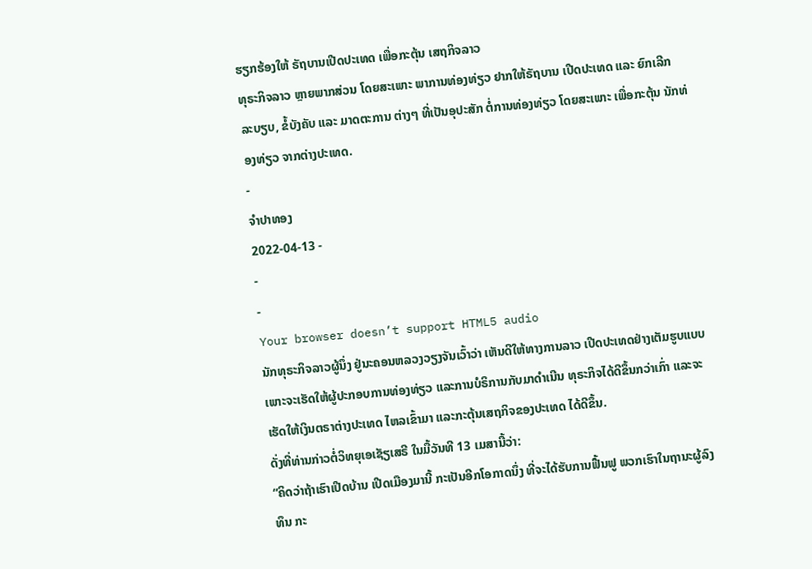ຮຽກຮ້ອງໃຫ້ ຣັຖບານເປີດປະເທດ ເພື່ອກະຕຸ້ນ ເສຖກິຈລາວ
ທຸຣະກິຈລາວ ຫຼາຍພາກສ່ວນ ໂດຍສະເພາະ ພາການທ່ອງທ່ຽວ ຢາກໃຫ້ຣັຖບານ ເປີດປະເທດ ແລະ ຍົກເລີກ ລະບຽບ, ຂໍ້ບັງຄັບ ແລະ ມາດຕະການ ຕ່າງໆ ທີ່ເປັນອຸປະສັກ ຕໍ່ການທ່ອງທ່ຽວ ໂດຍສະເພາະ ເພື່ອກະຕຸ້ນ ນັກທ່ອງທ່ຽວ ຈາກຕ່າງປະເທດ.
-
ຈຳປາທອງ
2022-04-13 -
-
-
Your browser doesn’t support HTML5 audio
ນັກທຸຣະກິຈລາວຜູ້ນຶ່ງ ຢູ່ນະຄອນຫລວງວຽງຈັນເວົ້າວ່າ ເຫັນດີໃຫ້ທາງການລາວ ເປີດປະເທດຢ່າງເຕັມຮູບແບບ ເພາະຈະເຮັດໃຫ້ຜູ້ປະກອບການທ່ອງທ່ຽວ ແລະການບໍຣິການກັບມາດໍາເນີນ ທຸຣະກິຈໄດ້ດີຂຶ້ນກວ່າເກົ່າ ແລະຈະເຮັດໃຫ້ເງິນຕຣາຕ່າງປະເທດ ໄຫລເຂົ້າມາ ແລະກະຕຸ້ນເສຖກິຈຂອງປະເທດ ໄດ້ດີຂຶ້ນ.
ດັ່ງທີ່ທ່ານກ່າວຕໍ່ວິທຍຸເອເຊັຽເສຣີ ໃນມື້ວັນທີ 13 ເມສານີ້ວ່າ:
“ຄິດວ່າຖ້າເຮົາເປີດບ້ານ ເປີດເມືອງມານີ້ ກະເປັນອີກໂອກາດນຶ່ງ ທີ່ຈະໄດ້ຮັບການຟື້ນຟູ ພວກເຮົາໃນຖານະຜູ້ລົງທຶນ ກະ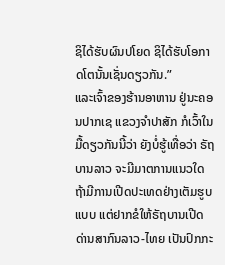ຊິໄດ້ຮັບຜົນປໂຍດ ຊິໄດ້ຮັບໂອກາດໂຕນັ້ນເຊັ່ນດຽວກັນ.”
ແລະເຈົ້າຂອງຮ້ານອາຫານ ຢູ່ນະຄອນປາກເຊ ແຂວງຈໍາປາສັກ ກໍເວົ້າໃນມື້ດຽວກັນນີ້ວ່າ ຍັງບໍ່ຮູ້ເທື່ອວ່າ ຣັຖບານລາວ ຈະມີມາຕການແນວໃດ ຖ້າມີການເປີດປະເທດຢ່າງເຕັມຮູບແບບ ແຕ່ຢາກຂໍໃຫ້ຣັຖບານເປີດດ່ານສາກົນລາວ-ໄທຍ ເປັນປົກກະ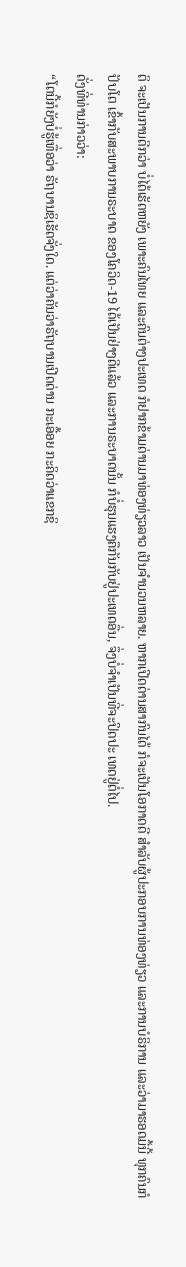ຕິ ຈະເປັນການດີກວ່າ ບໍ່ໄດ້ເຮັດຫຍັງ ເພາະຄົນໄທຍ ແລະຄົນຕ່າງປະເທດ ກໍຢາກຂ້າມດ່ານມາທ່ອງທ່ຽວລາວ ເປັນຈໍານວນຫລາຍ. ຫາກເປີດດ່ານສາກົນໄດ້ ກໍຈະເປັນໂອກາດດີ ສໍາລັບຜູ້ປະກອບການທ່ອງທ່ຽວ ແລະການບໍຣິການ ແລະວ່າມາຮອດມື້ນີ້ ທຸກຄົນກໍປັບໂຕ ເຂົ້າກັບສະພາບການຣະບາດ ຂອງໂຄວິດ-19 ໄດ້ເປັນຢ່າງດີແລ້ວ ແລະການຣະບາດນັ້ນ ກໍບໍ່ຮຸນແຮງຄືກັນກັບຢູ່ປະເທດອື່ນ, ຈຶ່ງບໍ່ຈໍາເປັນທີ່ຈະປິດປະ ເທດຢູ່ຕໍ່ໄປ.
ດັ່ງທີ່ທ່ານກ່າວວ່າ:
“ໂຕນີ້ກໍຍັງບໍ່ຮູ້ເທື່ອວ່າ ຣັຖບານຊິເຮັດຈັ່ງໃດ. ແຕ່ວ່າຄັນວ່າຣັຖບານເປີດດ່ານ ກະເອື້ອຍ ກະຄິດວ່າແຂກຊິ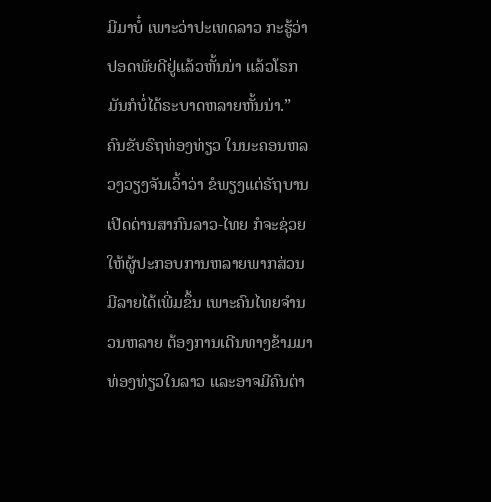ມີມາບໍ໋ ເພາະວ່າປະເທດລາວ ກະຮູ້ວ່າປອດພັຍດີຢູ່ແລ້ວຫັ້ນນ່າ ແລ້ວໂຣກມັນກໍບໍ່ໄດ້ຣະບາດຫລາຍຫັ້ນນ່າ.”
ຄົນຂັບຣົຖທ່ອງທ່ຽວ ໃນນະຄອນຫລວງວຽງຈັນເວົ້າວ່າ ຂໍພຽງແຕ່ຣັຖບານເປີດດ່ານສາກົນລາວ-ໄທຍ ກໍຈະຊ່ວຍໃຫ້ຜູ້ປະກອບການຫລາຍພາກສ່ວນ ມີລາຍໄດ້ເພີ່ມຂຶ້ນ ເພາະຄົນໄທຍຈໍານວນຫລາຍ ຕ້ອງການເດີນທາງຂ້າມມາທ່ອງທ່ຽວໃນລາວ ແລະອາຈມີຄົນຕ່າ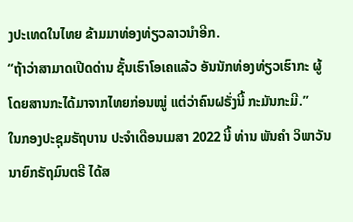ງປະເທດໃນໄທຍ ຂ້າມມາທ່ອງທ່ຽວລາວນໍາອີກ.
“ຖ້າວ່າສາມາດເປີດດ່ານ ຊັ້ນເຮົາໂອເຄແລ້ວ ອັນນັກທ່ອງທ່ຽວເຮົາກະ ຜູ້ໂດຍສານກະໄດ້ມາຈາກໄທຍກ່ອນໝູ່ ແຕ່ວ່າຄົນຝຣັ່ງນີ້ ກະມັນກະມີ.”
ໃນກອງປະຊຸມຣັຖບານ ປະຈໍາເດືອນເມສາ 2022 ນີ້ ທ່ານ ພັນຄໍາ ວິພາວັນ ນາຍົກຣັຖມົນຕຣີ ໄດ້ສ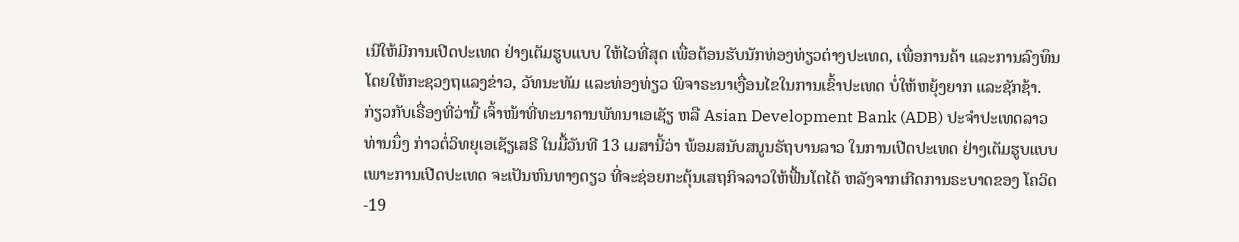ເນີໃຫ້ມີການເປີດປະເທດ ຢ່າງເຕັມຮູບແບບ ໃຫ້ໄວທີ່ສຸດ ເພື່ອຕ້ອນຮັບນັກທ່ອງທ່ຽວຕ່າງປະເທດ, ເພື່ອການຄ້າ ແລະການລົງທຶນ ໂດຍໃຫ້ກະຊວງຖແລງຂ່າວ, ວັທນະທັມ ແລະທ່ອງທ່ຽວ ພິຈາຣະນາເງື່ອນໄຂໃນການເຂົ້າປະເທດ ບໍ່ໃຫ້ຫຍຸ້ງຍາກ ແລະຊັກຊ້າ.
ກ່ຽວກັບເຣື່ອງທີ່ວ່ານີ້ ເຈົ້າໜ້າທີ່ທະນາຄານພັທນາເອເຊັຽ ຫລື Asian Development Bank (ADB) ປະຈໍາປະເທດລາວ ທ່ານນຶ່ງ ກ່າວຕໍ່ວິທຍຸເອເຊັຽເສຣີ ໃນມື້ວັນທີ 13 ເມສານີ້ວ່າ ພ້ອມສນັບສນູນຣັຖບານລາວ ໃນການເປີດປະເທດ ຢ່າງເຕັມຮູບແບບ ເພາະການເປີດປະເທດ ຈະເປັນຫົນທາງດຽວ ທີ່ຈະຊ່ອຍກະຕຸ້ນເສຖກິຈລາວໃຫ້ຟື້ນໂຕໄດ້ ຫລັງຈາກເກີດການຣະບາດຂອງ ໂຄວິດ-19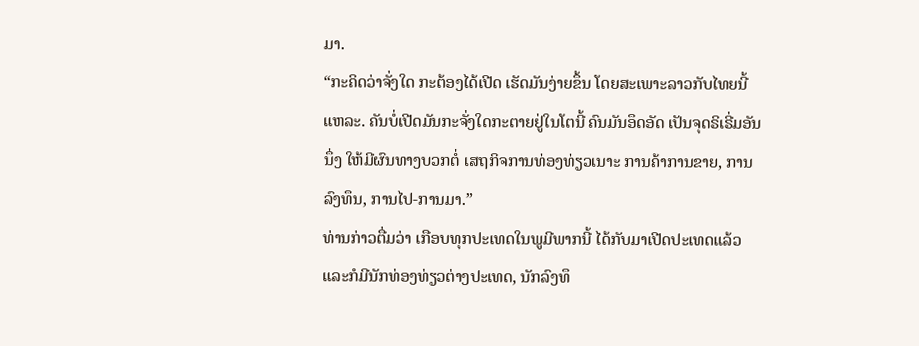ມາ.
“ກະຄິດວ່າຈັ່ງໃດ ກະຕ້ອງໄດ້ເປີດ ເຮັດມັນງ່າຍຂຶ້ນ ໂດຍສະເພາະລາວກັບໄທຍນີ້ແຫລະ. ຄັນບໍ່ເປີດມັນກະຈັ່ງໃດກະຕາຍຢູ່ໃນໂຕນີ້ ຄົນມັນອຶດອັດ ເປັນຈຸດຣິເຣີ່ມອັນນຶ່ງ ໃຫ້ມີຜົນທາງບວກຕໍ່ ເສຖກິຈການທ່ອງທ່ຽວເນາະ ການຄ້າການຂາຍ, ການລົງທຶນ, ການໄປ-ການມາ.”
ທ່ານກ່າວຕື່ມວ່າ ເກືອບທຸກປະເທດໃນພູມີພາກນີ້ ໄດ້ກັບມາເປີດປະເທດແລ້ວ ແລະກໍມີນັກທ່ອງທ່ຽວຕ່າງປະເທດ, ນັກລົງທຶ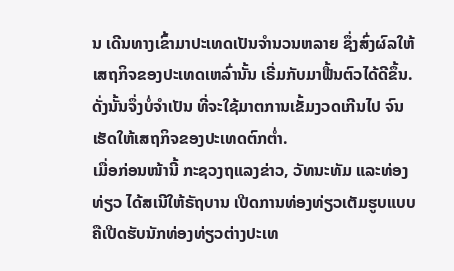ນ ເດີນທາງເຂົ້າມາປະເທດເປັນຈໍານວນຫລາຍ ຊຶ່ງສົ່ງຜົລໃຫ້ເສຖກິຈຂອງປະເທດເຫລົ່ານັ້ນ ເຣີ່ມກັບມາຟື້ນຕົວໄດ້ດີຂຶ້ນ. ດັ່ງນັ້ນຈຶ່ງບໍ່ຈໍາເປັນ ທີ່ຈະໃຊ້ມາຕການເຂັ້ມງວດເກີນໄປ ຈົນເຮັດໃຫ້ເສຖກິຈຂອງປະເທດຕົກຕໍ່າ.
ເມື່ອກ່ອນໜ້ານີ້ ກະຊວງຖແລງຂ່າວ, ວັທນະທັມ ແລະທ່ອງທ່ຽວ ໄດ້ສເນີໃຫ້ຣັຖບານ ເປີດການທ່ອງທ່ຽວເຕັມຮູບແບບ ຄືເປີດຮັບນັກທ່ອງທ່ຽວຕ່າງປະເທ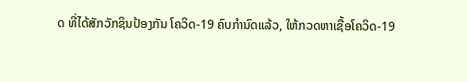ດ ທີ່ໄດ້ສັກວັກຊິນປ້ອງກັນ ໂຄວິດ-19 ຄົບກໍານົດແລ້ວ, ໃຫ້ກວດຫາເຊື້ອໂຄວິດ-19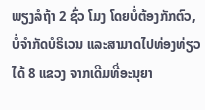ພຽງລໍຖ້າ 2 ຊົ່ວ ໂມງ ໂດຍບໍ່ຕ້ອງກັກຕົວ, ບໍ່ຈໍາກັດບໍຣິເວນ ແລະສາມາດໄປທ່ອງທ່ຽວໄດ້ 8 ແຂວງ ຈາກເດີມທີ່ອະນຸຍາ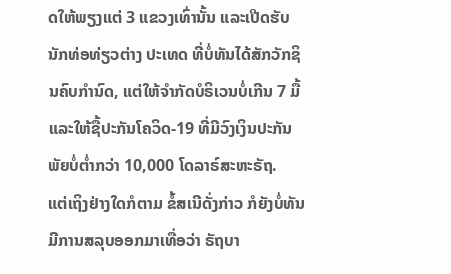ດໃຫ້ພຽງແຕ່ 3 ແຂວງເທົ່ານັ້ນ ແລະເປີດຮັບນັກທ່ອທ່ຽວຕ່າງ ປະເທດ ທີ່ບໍ່ທັນໄດ້ສັກວັກຊິນຄົບກໍານົດ, ແຕ່ໃຫ້ຈໍາກັດບໍຣິເວນບໍ່ເກີນ 7 ມື້ ແລະໃຫ້ຊື້ປະກັນໂຄວິດ-19 ທີ່ມີວົງເງິນປະກັນພັຍບໍ່ຕໍ່າກວ່າ 10,000 ໂດລາຣ໌ສະຫະຣັຖ.
ແຕ່ເຖິງຢ່າງໃດກໍຕາມ ຂໍ້ສເນີດັ່ງກ່າວ ກໍຍັງບໍ່ທັນມີການສລຸບອອກມາເທື່ອວ່າ ຣັຖບາ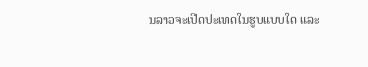ນລາວຈະເປີດປະເທດໃນຮູບແບບໃດ ແລະ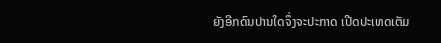ຍັງອີກດົນປານໃດຈຶ່ງຈະປະກາດ ເປີດປະເທດເຕັມ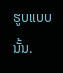ຮູບແບບນັ້ນ.